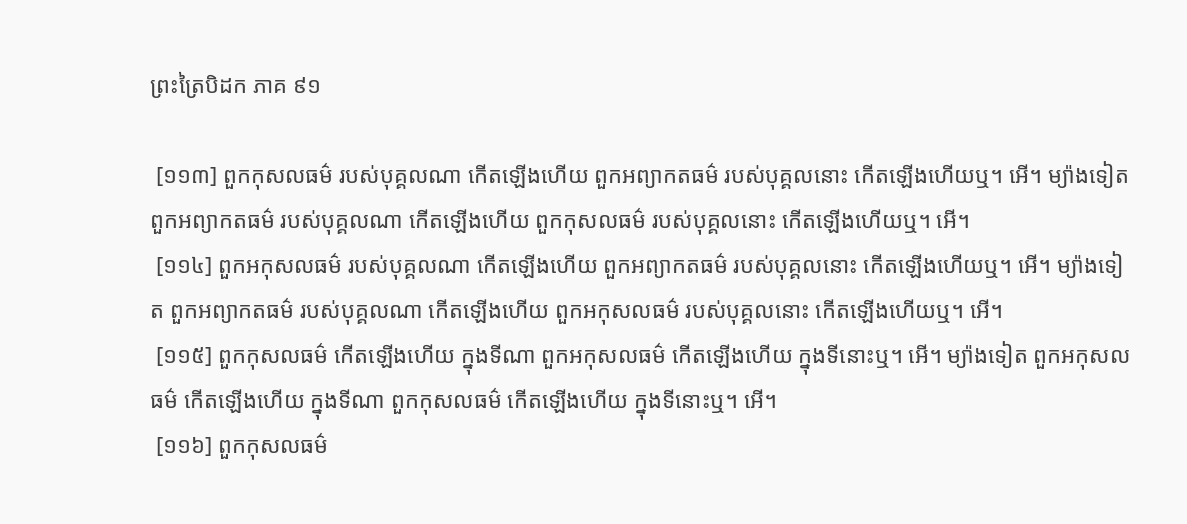ព្រះត្រៃបិដក ភាគ ៩១

 [១១៣] ពួកកុសលធម៌ របស់បុគ្គលណា កើតឡើងហើយ ពួកអព្យាកតធម៌ របស់បុគ្គលនោះ កើតឡើងហើយឬ។ អើ។ ម្យ៉ាងទៀត ពួកអព្យាកតធម៌ របស់បុគ្គលណា កើតឡើងហើយ ពួកកុសលធម៌ របស់បុគ្គលនោះ កើតឡើងហើយឬ។ អើ។
 [១១៤] ពួកអកុសលធម៌ របស់បុគ្គលណា កើតឡើងហើយ ពួកអព្យាកតធម៌ របស់បុគ្គលនោះ កើតឡើងហើយឬ។ អើ។ ម្យ៉ាងទៀត ពួកអព្យាកតធម៌ របស់បុគ្គលណា កើតឡើងហើយ ពួកអកុសលធម៌ របស់បុគ្គលនោះ កើតឡើងហើយឬ។ អើ។
 [១១៥] ពួកកុសលធម៌ កើតឡើងហើយ ក្នុងទីណា ពួកអកុសលធម៌ កើតឡើងហើយ ក្នុងទីនោះឬ។ អើ។ ម្យ៉ាងទៀត ពួកអកុសលធម៌ កើតឡើងហើយ ក្នុងទីណា ពួកកុសលធម៌ កើតឡើងហើយ ក្នុងទីនោះឬ។ អើ។
 [១១៦] ពួកកុសលធម៌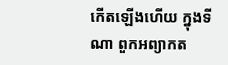កើតឡើងហើយ ក្នុងទីណា ពួកអព្យាកត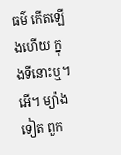ធម៌ កើតឡើងហើយ ក្នុងទីនោះឬ។ អើ។ ម្យ៉ាងទៀត ពួក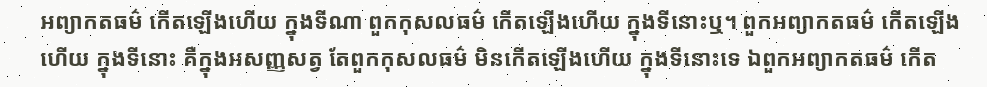អព្យាកតធម៌ កើតឡើងហើយ ក្នុងទីណា ពួកកុសលធម៌ កើតឡើងហើយ ក្នុងទីនោះឬ។ ពួកអព្យាកតធម៌ កើតឡើងហើយ ក្នុងទីនោះ គឺក្នុងអសញ្ញសត្វ តែពួកកុសលធម៌ មិនកើតឡើងហើយ ក្នុងទីនោះទេ ឯពួកអព្យាកតធម៌ កើត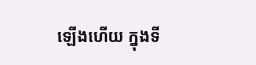ឡើងហើយ ក្នុងទី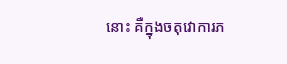នោះ គឺក្នុងចតុវោការភ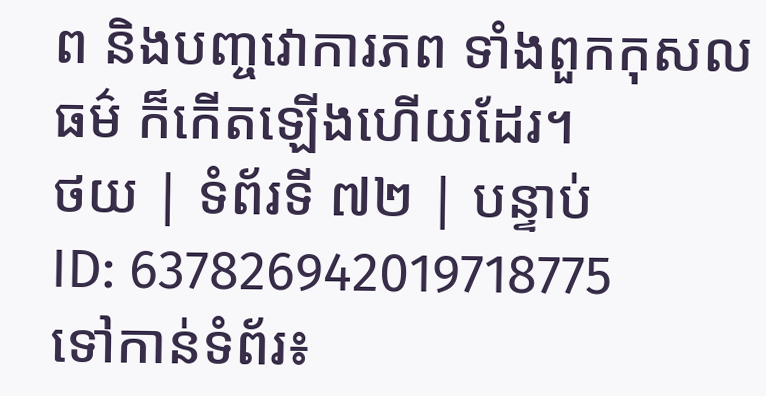ព និងបញ្ចវោការភព ទាំងពួកកុសលធម៌ ក៏កើតឡើងហើយដែរ។
ថយ | ទំព័រទី ៧២ | បន្ទាប់
ID: 637826942019718775
ទៅកាន់ទំព័រ៖